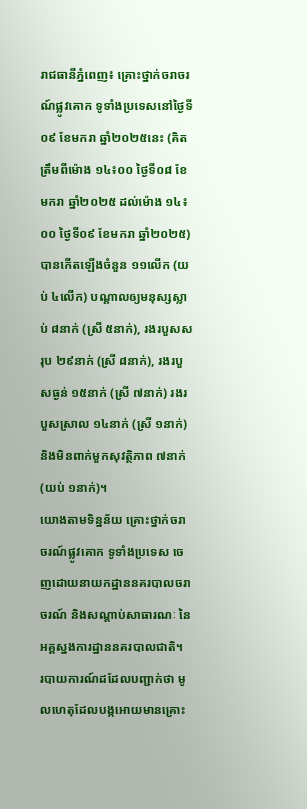រាជធានីភ្នំពេញ៖ គ្រោះថ្នាក់ចរាចរណ៍ផ្លូវគោក ទូទាំងប្រទេសនៅថ្ងៃទី០៩ ខែមករា ឆ្នាំ២០២៥នេះ (គិតត្រឹមពីម៉ោង ១៤៖០០ ថ្ងៃទី០៨ ខែមករា ឆ្នាំ២០២៥ ដល់ម៉ោង ១៤៖០០ ថ្ងៃទី០៩ ខែមករា ឆ្នាំ២០២៥) បានកើតឡើងចំនួន ១១លើក (យប់ ៤លើក) បណ្តាលឲ្យមនុស្សស្លាប់ ៨នាក់ (ស្រី ៥នាក់), រងរបួសសរុប ២៩នាក់ (ស្រី ៨នាក់), រងរបួសធ្ងន់ ១៥នាក់ (ស្រី ៧នាក់) រងរបួសស្រាល ១៤នាក់ (ស្រី ១នាក់) និងមិនពាក់មួកសុវត្ថិភាព ៧នាក់ (យប់ ១នាក់)។
យោងតាមទិន្នន័យ គ្រោះថ្នាក់ចរាចរណ៍ផ្លូវគោក ទូទាំងប្រទេស ចេញដោយនាយកដ្ឋាននគរបាលចរាចរណ៍ និងសណ្តាប់សាធារណៈ នៃអគ្គស្នងការដ្ឋាននគរបាលជាតិ។
របាយការណ៍ដដែលបញ្ជាក់ថា មូលហេតុដែលបង្កអោយមានគ្រោះ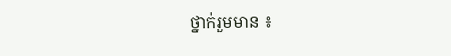ថ្នាក់រួមមាន ៖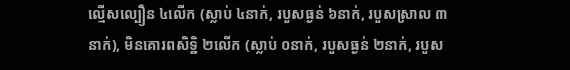ល្មើសល្បឿន ៤លើក (ស្លាប់ ៤នាក់, របួសធ្ងន់ ៦នាក់, របួសស្រាល ៣នាក់), មិនគោរពសិទ្ឋិ ២លើក (ស្លាប់ ០នាក់, របួសធ្ងន់ ២នាក់, របួស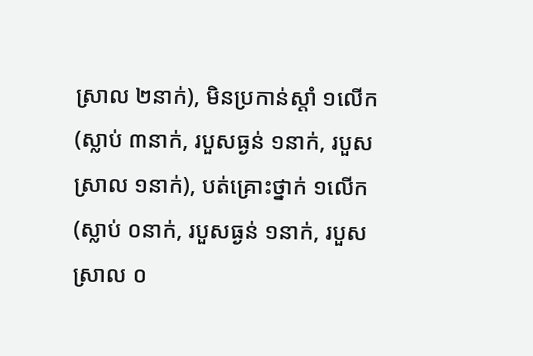ស្រាល ២នាក់), មិនប្រកាន់ស្តាំ ១លើក (ស្លាប់ ៣នាក់, របួសធ្ងន់ ១នាក់, របួសស្រាល ១នាក់), បត់គ្រោះថ្នាក់ ១លើក (ស្លាប់ ០នាក់, របួសធ្ងន់ ១នាក់, របួសស្រាល ០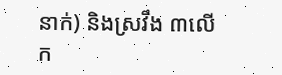នាក់) និងស្រវឹង ៣លើក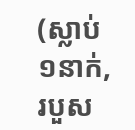(ស្លាប់ ១នាក់, របួស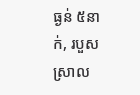ធ្ងន់ ៥នាក់, របួសស្រាល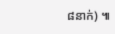៨នាក់) ៕